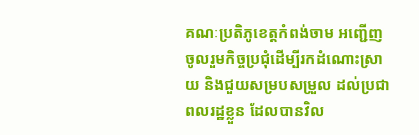គណៈប្រតិភូខេត្តកំពង់ចាម អញ្ជើញចូលរួមកិច្ចប្រជុំដើម្បីរកដំណោះស្រាយ និងជួយសម្របសម្រួល ដល់ប្រជាពលរដ្ឋខ្លួន ដែលបានវិល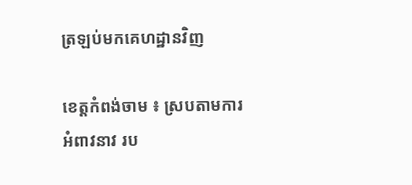ត្រឡប់មកគេហដ្ឋានវិញ

ខេត្តកំពង់ចាម ៖ ស្របតាមការអំពាវនាវ រប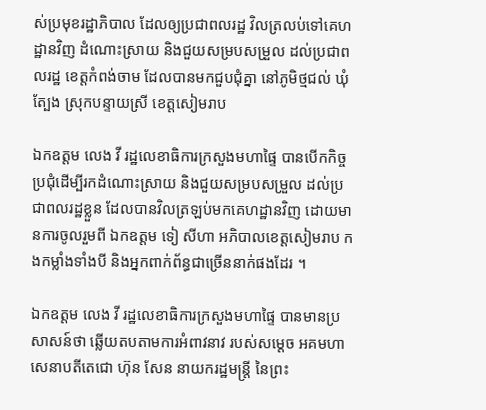ស់ប្រមុខរដ្ឋាភិបាល ដែលឲ្យប្រជាពលរដ្ឋ វិលត្រលប់ទៅគេហដ្ឋានវិញ ដំណោះស្រាយ និងជួយសម្របសម្រួល ដល់ប្រជាពលរដ្ឋ ខេត្តកំពង់ចាម ដែលបានមកជួបជុំគ្នា នៅភូមិថ្មជល់ ឃុំត្បែង ស្រុកបន្ទាយស្រី ខេត្តសៀមរាប

ឯកឧត្តម លេង វី រដ្ឋលេខាធិការក្រសួងមហាផ្ទៃ បានបើកកិច្ចប្រជុំដើម្បីរកដំណោះស្រាយ និងជួយសម្របសម្រួល ដល់ប្រជាពលរដ្ឋខ្លួន ដែលបានវិលត្រឡប់មកគេហដ្ឋានវិញ ដោយមានការចូលរួមពី ឯកឧត្តម ទៀ សីហា អភិបាលខេត្តសៀមរាប កងកម្លាំងទាំងបី និងអ្នកពាក់ព័ន្ធជាច្រើននាក់ផងដែរ ។

ឯកឧត្តម លេង វី រដ្ឋលេខាធិការក្រសួងមហាផ្ទៃ បានមានប្រសាសន៍ថា ឆ្លើយតបតាមការអំពាវនាវ របស់សម្តេច អគមហាសេនាបតីតេជោ ហ៊ុន សែន នាយករដ្ឋមន្ត្រី នៃព្រះ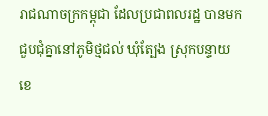រាជណាចក្រកម្ពុជា ដែលប្រជាពលរដ្ឋ បានមកជួបជុំគ្នានៅភូមិថ្មជល់ ឃុំត្បែង ស្រុកបន្ទាយ ខេ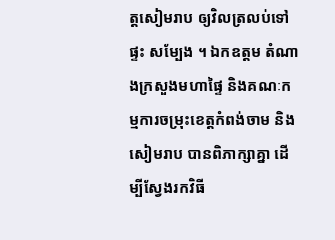ត្តសៀមរាប ឲ្យវិលត្រលប់ទៅផ្ទះ សម្បែង ។ ឯកឧត្តម តំណាងក្រសួងមហាផ្ទៃ និងគណៈកម្មការចម្រុះខេត្តកំពង់ចាម និងសៀមរាប បានពិភាក្សាគ្នា ដើម្បីស្វែងរកវិធី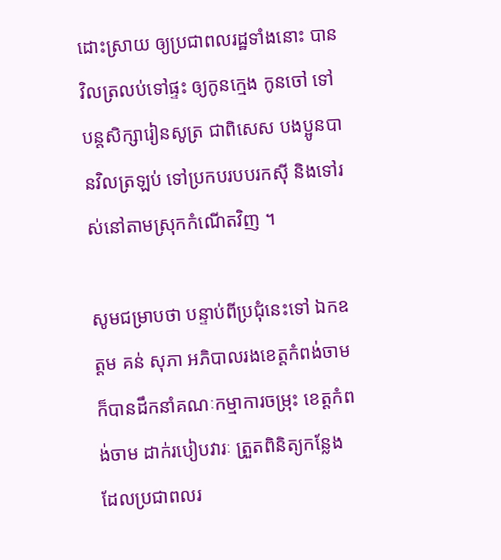ដោះស្រាយ ឲ្យប្រជាពលរដ្ឋទាំងនោះ បានវិលត្រលប់ទៅផ្ទះ ឲ្យកូនក្មេង កូនចៅ ទៅបន្តសិក្សារៀនសូត្រ ជាពិសេស បងប្អូនបានវិលត្រឡប់ ទៅប្រកបរបបរកស៊ី និងទៅរស់នៅតាមស្រុកកំណើតវិញ ។

សូមជម្រាបថា បន្ទាប់ពីប្រជុំនេះទៅ ឯកឧត្តម គន់ សុភា អភិបាលរងខេត្តកំពង់ចាម ក៏បានដឹកនាំគណៈកម្មាការចម្រុះ ខេត្តកំពង់ចាម ដាក់របៀបវារៈ ត្រួតពិនិត្យកន្លែង ដែលប្រជាពលរ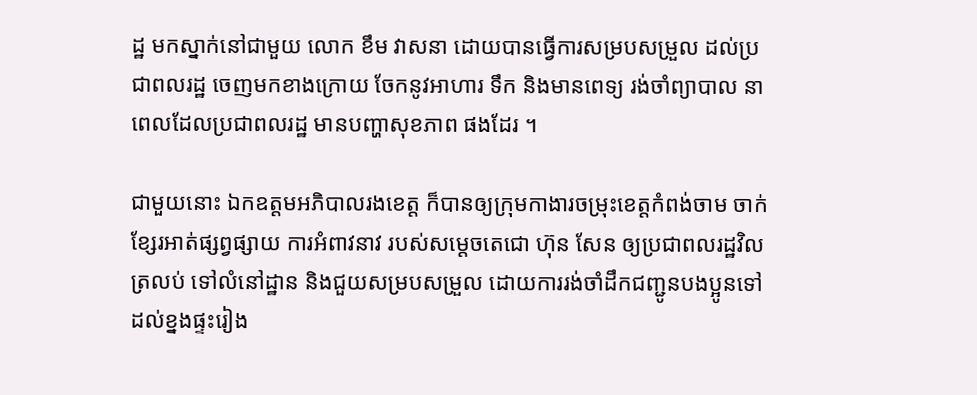ដ្ឋ មកស្នាក់នៅជាមួយ លោក ខឹម វាសនា ដោយបានធ្វើការសម្របសម្រួល ដល់ប្រជាពលរដ្ឋ ចេញមកខាងក្រោយ ចែកនូវអាហារ ទឹក និងមានពេទ្យ រង់ចាំព្យាបាល នាពេលដែលប្រជាពលរដ្ឋ មានបញ្ហាសុខភាព ផងដែរ ។

ជាមួយនោះ ឯកឧត្តមអភិបាលរងខេត្ត ក៏បានឲ្យក្រុមកាងារចម្រុះខេត្តកំពង់ចាម ចាក់ខ្សែរអាត់ផ្សព្វផ្សាយ ការអំពាវនាវ របស់សម្តេចតេជោ ហ៊ុន សែន ឲ្យប្រជាពលរដ្ឋវិលត្រលប់ ទៅលំនៅដ្ឋាន និងជួយសម្របសម្រួល ដោយការរង់ចាំដឹកជញ្ជូនបងប្អូនទៅដល់ខ្នងផ្ទះរៀង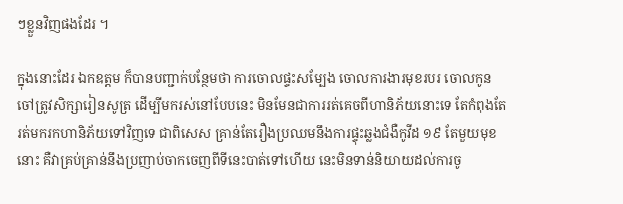ៗខ្លួនវិញផងដែរ ។

ក្នុងនោះដែរ ឯកឧត្តម ក៏បានបញ្ជាក់បន្ថែមថា ការចោលផ្ទះសម្បែង ចោលការងារមុខរបរ ចោលកូនចៅត្រូវសិក្សារៀនសូត្រ ដើម្បីមករស់នៅបែបនេះ មិនមែនជាការរត់គេចពីហានិភ័យនោះទេ តែកំពុងតែរត់មករកហានិភ័យទៅវិញទេ ជាពិសេស គ្រាន់តែរឿងប្រឈមនឹងការផ្ទុះឆ្លងជំងឺកូវីដ ១៩ តែមួយមុខនោះ គឺវាគ្រប់គ្រាន់នឹងប្រញាប់ចាកចេញពីទីនេះបាត់ទៅហើយ នេះមិនទាន់និយាយដល់ការចូ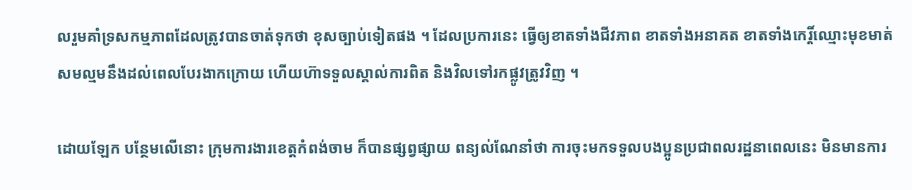លរួមគាំទ្រសកម្មភាពដែលត្រូវបានចាត់ទុកថា ខុសច្បាប់ទៀតផង ។ ដែលប្រការនេះ ធ្វើឲ្យខាតទាំងជីវភាព ខាតទាំងអនាគត ខាតទាំងកេរ្តិ៍ឈ្មោះមុខមាត់ សមល្មមនឹងដល់ពេលបែរងាកក្រោយ ហើយហ៊ាទទួលស្គាល់ការពិត និងវិលទៅរកផ្លូវត្រូវវិញ ។

ដោយឡែក បន្ថែមលើនោះ ក្រុមការងារខេត្តកំពង់ចាម ក៏បានផ្សព្វផ្សាយ ពន្យល់ណែនាំថា ការចុះមកទទួលបងប្អូនប្រជាពលរដ្ឋនាពេលនេះ មិនមានការ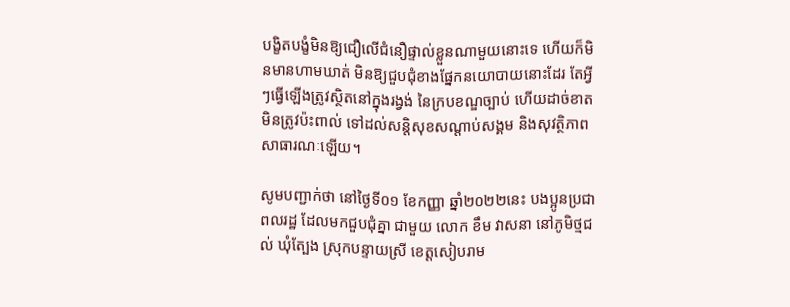បង្ខិតបង្ខំមិនឱ្យជឿលើជំនឿផ្ទាល់ខ្លួនណាមួយនោះទេ ហើយក៏មិនមានហាមឃាត់ មិនឱ្យជួបជុំខាងផ្នែកនយោបាយនោះដែរ តែអ្វីៗធ្វើឡើងត្រូវស្ថិតនៅក្នុងរង្វង់ នៃក្របខណ្ឌច្បាប់ ហើយដាច់ខាតមិនត្រូវប៉ះពាល់ ទៅដល់សន្តិសុខសណ្តាប់សង្គម និងសុវត្ថិភាពសាធារណៈឡើយ។

សូមបញ្ជាក់ថា នៅថ្ងៃទី០១ ខែកញ្ញា ឆ្នាំ២០២២នេះ បងប្អូនប្រជាពលរដ្ឋ ដែលមកជួបជុំគ្នា ជាមួយ លោក ខឹម វាសនា នៅភូមិថ្មជល់ ឃុំត្បែង ស្រុកបន្ទាយស្រី ខេត្តសៀបរាម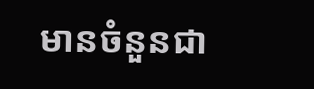មានចំនួនជា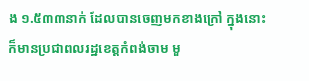ង ១.៥៣៣នាក់ ដែលបានចេញមកខាងក្រៅ ក្នុងនោះក៏មានប្រជាពលរដ្ឋខេត្តកំពង់ចាម មួ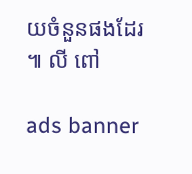យចំនួនផងដែរ ៕ លី ពៅ

ads banner